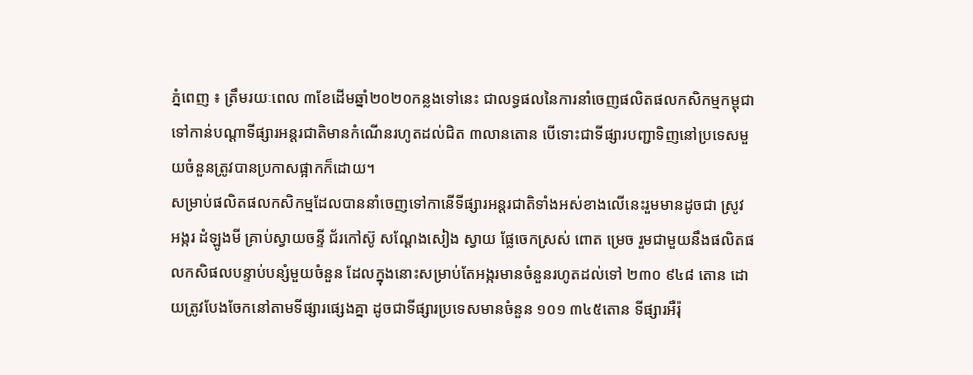ភ្នំពេញ ៖ ត្រឹមរយៈពេល ៣ខែដើមឆ្នាំ២០២០កន្លងទៅនេះ ជាលទ្ធផលនៃការនាំចេញផលិតផលកសិកម្មកម្ពុជាទៅកាន់បណ្តាទីផ្សារអន្តរជាតិមានកំណើនរហូតដល់ជិត ៣លានតោន បើទោះជាទីផ្សារបញ្ជាទិញនៅប្រទេសមួយចំនួនត្រូវបានប្រកាសផ្អាកក៏ដោយ។
សម្រាប់ផលិតផលកសិកម្មដែលបាននាំចេញទៅកានើទីផ្សារអន្តរជាតិទាំងអស់ខាងលើនេះរួមមានដូចជា ស្រូវ អង្ករ ដំឡូងមី គ្រាប់ស្វាយចន្ទី ជ័រកៅស៊ូ សណ្តែងសៀង ស្វាយ ផ្លែចេកស្រស់ ពោត ម្រេច រួមជាមួយនឹងផលិតផលកសិផលបន្ទាប់បន្សំមួយចំនួន ដែលក្នុងនោះសម្រាប់តែអង្ករមានចំនួនរហូតដល់ទៅ ២៣០ ៩៤៨ តោន ដោយត្រូវបែងចែកនៅតាមទីផ្សារផ្សេងគ្នា ដូចជាទីផ្សារប្រទេសមានចំនួន ១០១ ៣៤៥តោន ទីផ្សារអឺរ៉ុ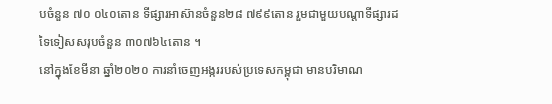បចំនួន ៧០ ០៤០តោន ទីផ្សារអាស៊ានចំនួន២៨ ៧៩៩តោន រួមជាមួយបណ្តាទីផ្សារដទៃទៀសសរុបចំនួន ៣០៧៦៤តោន ។
នៅក្នុងខែមីនា ឆ្នាំ២០២០ ការនាំចេញអង្កររបស់ប្រទេសកម្ពុជា មានបរិមាណ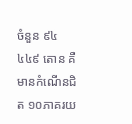ចំនួន ៩៤ ៤៤៩ តោន គឺមានកំណើនជិត ១០ភាគរយ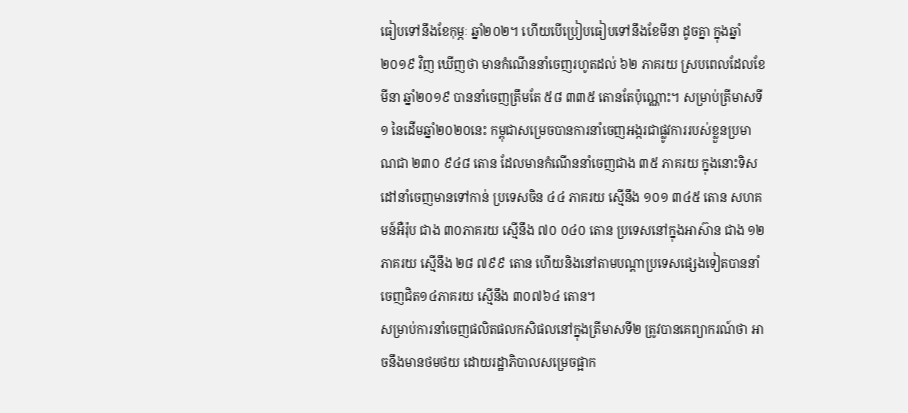ធៀបទៅនឹងខែកុម្ភៈ ឆ្នាំ២០២។ ហើយបើប្រៀបធៀបទៅនឹងខែមីនា ដូចគ្នា ក្នុងឆ្នាំ២០១៩ វិញ ឃើញថា មានកំណើននាំចេញរហូតដល់ ៦២ ភាគរយ ស្របពេលដែលខែមីនា ឆ្នាំ២០១៩ បាននាំចេញត្រឹមតែ ៥៨ ៣៣៥ តោនតែប៉ុណ្ណោះ។ សម្រាប់ត្រីមាសទី១ នៃដើមឆ្នាំ២០២០នេះ កម្ពុជាសម្រេចបានការនាំចេញអង្ករជាផ្លូវការរបស់ខ្លួនប្រមាណជា ២៣០ ៩៤៨ តោន ដែលមានកំណើននាំចេញជាង ៣៥ ភាគរយ ក្នុងនោះទិសដៅនាំចេញមានទៅកាន់ ប្រទេសចិន ៤៤ ភាគរយ ស្មើនឹង ១០១ ៣៤៥ តោន សហគមន៍អឺរ៉ុប ជាង ៣០ភាគរយ ស្មើនឹង ៧០ ០៤០ តោន ប្រទេសនៅក្នុងអាស៊ាន ជាង ១២ ភាគរយ ស្មើនឹង ២៨ ៧៩៩ តោន ហើយនិងនៅតាមបណ្តាប្រទេសផ្សេងទៀតបាននាំចេញជិត១៤ភាគរយ ស្មើនឹង ៣០៧៦៤ តោន។
សម្រាប់ការនាំចេញផលិតផលកសិផលនៅក្នុងត្រីមាសទី២ ត្រូវបានគេព្យាករណ៍ថា អាចនឹងមានថមថយ ដោយរដ្ឋាភិបាលសម្រេចផ្អាក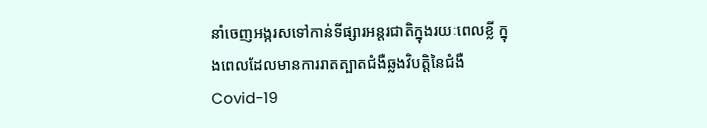នាំចេញអង្ករសទៅកាន់ទីផ្សារអន្តរជាតិក្នុងរយៈពេលខ្លី ក្នុងពេលដែលមានការរាតត្បាតជំងឺឆ្លងវិបត្តិនៃជំងឺ Covid-19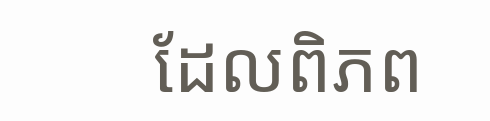ដែលពិភព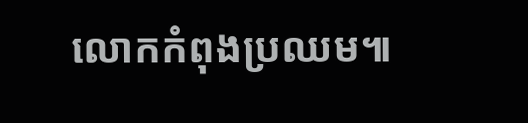លោកកំពុងប្រឈម៕